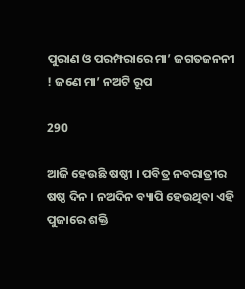ପୁରାଣ ଓ ପରମ୍ପରାରେ ମା’ ଜଗତଜନନୀ ! ଜଣେ ମା’ ନଅଟି ରୂପ

290

ଆଜି ହେଉଛି ଷଷ୍ଠୀ । ପବିତ୍ର ନବରାତ୍ରୀର ଷଷ୍ଠ ଦିନ । ନଅଦିନ ବ୍ୟାପି ହେଉଥିବା ଏହି ପୁଜାରେ ଶକ୍ତି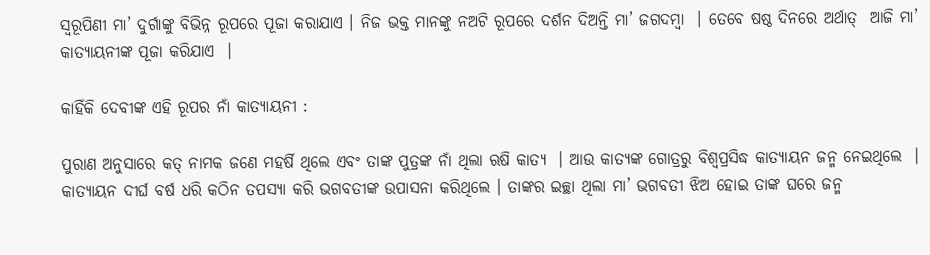ସ୍ୱରୂପିଣୀ ମା’ ଦୁର୍ଗାଙ୍କୁ ବିଭିନ୍ନ ରୂପରେ ପୂଜା କରାଯାଏ । ନିଜ ଭକ୍ତ ମାନଙ୍କୁ ନଅଟି ରୂପରେ ଦର୍ଶନ ଦିଅନ୍ତି ମା’ ଜଗଦମ୍ବା  । ତେବେ ଷଷ୍ଠ ଦିନରେ ଅର୍ଥାତ୍  ଆଜି ମା’ କାତ୍ୟାୟନୀଙ୍କ ପୂଜା କରିଯାଏ  ।

କାହିଁକି ଦେବୀଙ୍କ ଏହି ରୂପର ନାଁ କାତ୍ୟାୟନୀ :

ପୁରାଣ ଅନୁସାରେ କତ୍ ନାମକ ଜଣେ ମହର୍ଷି ଥିଲେ ଏବଂ ତାଙ୍କ ପୁତ୍ରଙ୍କ ନାଁ ଥିଲା ଋଷି କାତ୍ୟ  । ଆଉ କାତ୍ୟଙ୍କ ଗୋତ୍ରରୁ ବିଶ୍ୱପ୍ରସିଦ୍ଧ କାତ୍ୟାୟନ ଜନ୍ମ ନେଇଥିଲେ  । କାତ୍ୟାୟନ ଦୀର୍ଘ ବର୍ଷ ଧରି କଠିନ ତପସ୍ୟା କରି ଭଗବତୀଙ୍କ ଉପାସନା କରିଥିଲେ । ତାଙ୍କର ଇଚ୍ଛା ଥିଲା ମା’ ଭଗବତୀ ଝିଅ ହୋଇ ତାଙ୍କ ଘରେ ଜନ୍ମ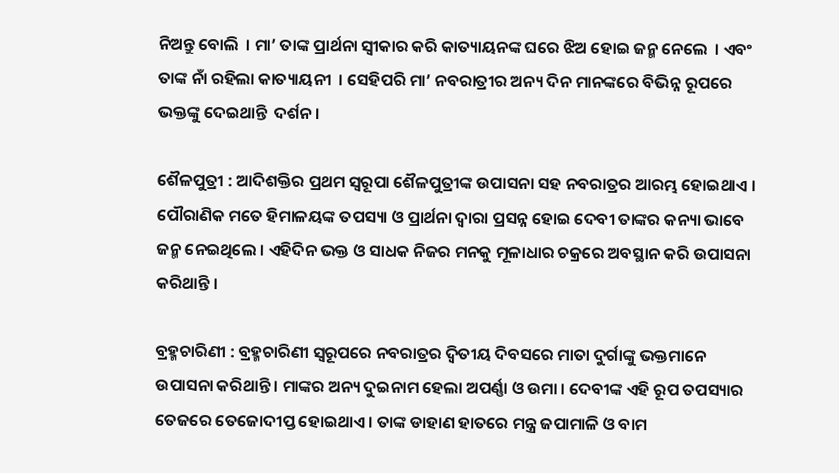ନିଅନ୍ତୁ ବୋଲି  । ମା’ ତାଙ୍କ ପ୍ରାର୍ଥନା ସ୍ୱୀକାର କରି କାତ୍ୟାୟନଙ୍କ ଘରେ ଝିଅ ହୋଇ ଜନ୍ମ ନେଲେ  । ଏବଂ ତାଙ୍କ ନାଁ ରହିଲା କାତ୍ୟାୟନୀ  । ସେହିପରି ମା’ ନବରାତ୍ରୀର ଅନ୍ୟ ଦିନ ମାନଙ୍କରେ ବିଭିନ୍ନ ରୂପରେ ଭକ୍ତଙ୍କୁ ଦେଇଥାନ୍ତି  ଦର୍ଶନ ।

ଶୈଳପୁତ୍ରୀ : ଆଦିଶକ୍ତିର ପ୍ରଥମ ସ୍ଵରୂପା ଶୈଳପୁତ୍ରୀଙ୍କ ଉପାସନା ସହ ନବରାତ୍ରର ଆରମ୍ଭ ହୋଇଥାଏ । ପୌରାଣିକ ମତେ ହିମାଳୟଙ୍କ ତପସ୍ୟା ଓ ପ୍ରାର୍ଥନା ଦ୍ଵାରା ପ୍ରସନ୍ନ ହୋଇ ଦେବୀ ତାଙ୍କର କନ୍ୟା ଭାବେ ଜନ୍ମ ନେଇଥିଲେ । ଏହିଦିନ ଭକ୍ତ ଓ ସାଧକ ନିଜର ମନକୁ ମୂଳାଧାର ଚକ୍ରରେ ଅବସ୍ଥାନ କରି ଉପାସନା କରିଥାନ୍ତି ।

ବ୍ରହ୍ମଚାରିଣୀ : ବ୍ରହ୍ମଚାରିଣୀ ସ୍ଵରୂପରେ ନବରାତ୍ରର ଦ୍ଵିତୀୟ ଦିବସରେ ମାତା ଦୁର୍ଗାଙ୍କୁ ଭକ୍ତମାନେ ଉପାସନା କରିଥାନ୍ତି । ମାଙ୍କର ଅନ୍ୟ ଦୁଇନାମ ହେଲା ଅପର୍ଣ୍ଣା ଓ ଉମା । ଦେବୀଙ୍କ ଏହି ରୂପ ତପସ୍ୟାର ତେଜରେ ତେଜୋଦୀପ୍ତ ହୋଇଥାଏ । ତାଙ୍କ ଡାହାଣ ହାତରେ ମନ୍ତ୍ର ଜପାମାଳି ଓ ବାମ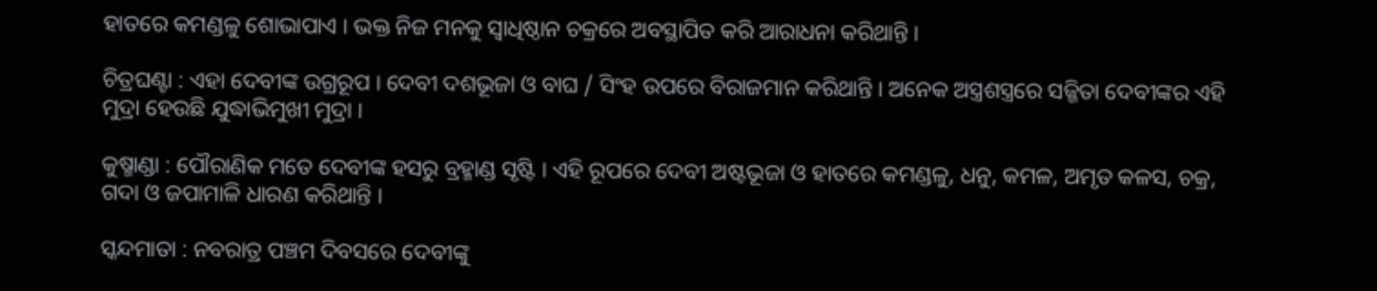ହାତରେ କମଣ୍ଡଳୁ ଶୋଭାପାଏ । ଭକ୍ତ ନିଜ ମନକୁ ସ୍ଵାଧିଷ୍ଠାନ ଚକ୍ରରେ ଅବସ୍ଥାପିତ କରି ଆରାଧନା କରିଥାନ୍ତି ।

ଚିତ୍ରଘଣ୍ଟା : ଏହା ଦେବୀଙ୍କ ଉଗ୍ରରୂପ । ଦେବୀ ଦଶଭୂଜା ଓ ବାଘ / ସିଂହ ଉପରେ ବିରାଜମାନ କରିଥାନ୍ତି । ଅନେକ ଅସ୍ତ୍ରଶସ୍ତ୍ରରେ ସଜ୍ଜିତା ଦେବୀଙ୍କର ଏହି ମୁଦ୍ରା ହେଉଛି ଯୁଦ୍ଧାଭିମୁଖୀ ମୁଦ୍ରା ।

କୁଷ୍ମାଣ୍ଡା : ପୌରାଣିକ ମତେ ଦେବୀଙ୍କ ହସରୁ ବ୍ରହ୍ମାଣ୍ଡ ସୃଷ୍ଟି । ଏହି ରୂପରେ ଦେବୀ ଅଷ୍ଟଭୂଜା ଓ ହାତରେ କମଣ୍ଡଳୁ, ଧନୁ, କମଳ, ଅମୃତ କଳସ, ଚକ୍ର, ଗଦା ଓ ଜପାମାଳି ଧାରଣ କରିଥାନ୍ତି ।

ସ୍କନ୍ଦମାତା : ନବରାତ୍ର ପଞ୍ଚମ ଦିବସରେ ଦେବୀଙ୍କୁ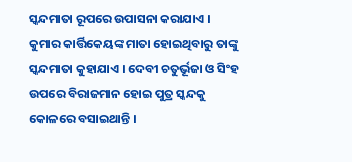ସ୍କନ୍ଦମାତା ରୂପରେ ଉପାସନା କରାଯାଏ । କୁମାର କାର୍ତ୍ତିକେୟଙ୍କ ମାତା ହୋଇଥିବାରୁ ତାଙ୍କୁ ସ୍କନ୍ଦମାତା କୁହାଯାଏ । ଦେବୀ ଚତୁର୍ଭୂଜା ଓ ସିଂହ ଉପରେ ବିରାଜମାନ ହୋଇ ପୁତ୍ର ସ୍କନ୍ଦକୁ କୋଳରେ ବସାଇଥାନ୍ତି ।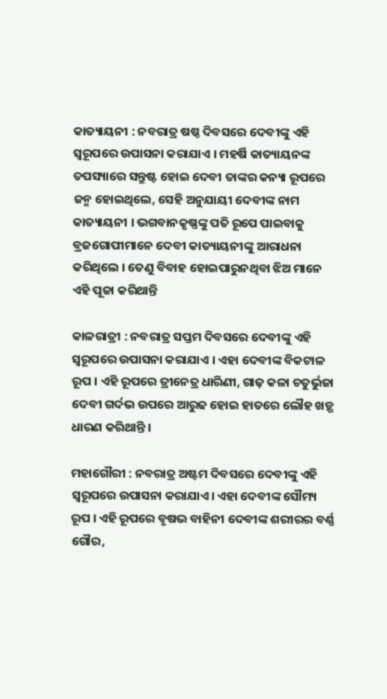କାତ୍ୟାୟନୀ : ନବରାତ୍ର ଷଷ୍ଠ ଦିବସରେ ଦେବୀଙ୍କୁ ଏହି ସ୍ୱରୂପରେ ଉପାସନା କରାଯାଏ । ମହର୍ଷି କାତ୍ୟାୟନଙ୍କ ତପସ୍ୟାରେ ସନ୍ତୁଷ୍ଟ ହୋଇ ଦେବୀ ତାଙ୍କର କନ୍ୟା ରୂପରେ ଜନ୍ମ ହୋଇଥିଲେ, ସେହି ଅନୁଯାୟୀ ଦେବୀଙ୍କ ନାମ କାତ୍ୟାୟନୀ । ଭଗବାନକୃଷ୍ଣଙ୍କୁ ପତି ରୂପେ ପାଇବାକୁ ବ୍ରଜଗୋପୀମାନେ ଦେବୀ କାତ୍ୟାୟନୀଙ୍କୁ ଆରାଧନା କରିଥିଲେ । ତେଣୁ ବିବାହ ହୋଇପାରୁନଥିବା ଝିଅ ମାନେ ଏହି ପୂଜା କରିଥାନ୍ତି

କାଳରାତ୍ରୀ : ନବରାତ୍ର ସପ୍ତମ ଦିବସରେ ଦେବୀଙ୍କୁ ଏହି ସ୍ଵରୂପରେ ଉପାସନା କରାଯାଏ । ଏହା ଦେବୀଙ୍କ ବିକଟାଳ ରୂପ । ଏହି ରୂପରେ ତ୍ରୀନେତ୍ର ଧାରିଣୀ, ଗାଢ଼ କଳା ଚତୁର୍ଭୁଜା ଦେବୀ ଗର୍ଦଭ ଉପରେ ଆରୁଢ ହୋଇ ହାତରେ ଲୌହ ଖଡ଼୍ଗ ଧାରଣ କରିଥାନ୍ତି ।

ମହାଗୌରୀ : ନବରାତ୍ର ଅଷ୍ଟମ ଦିବସରେ ଦେବୀଙ୍କୁ ଏହି ସ୍ବରୂପରେ ଉପାସନା କରାଯାଏ। ଏହା ଦେବୀଙ୍କ ସୌମ୍ୟ ରୂପ । ଏହି ରୂପରେ ବୃଷଭ ବାହିନୀ ଦେବୀଙ୍କ ଶରୀରର ବର୍ଣ୍ଣ ଗୌର,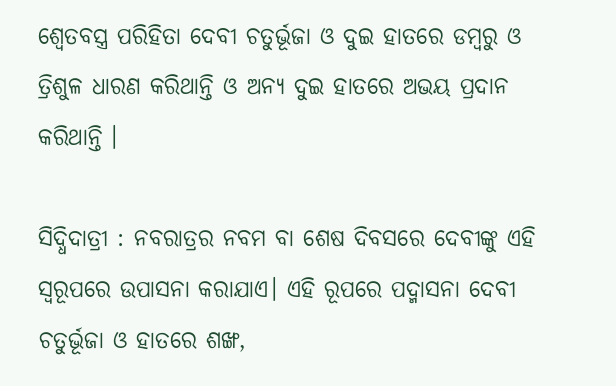ଶ୍ଵେତବସ୍ତ୍ର ପରିହିତା ଦେବୀ ଚତୁର୍ଭୂଜା ଓ ଦୁଇ ହାତରେ ଡମ୍ବରୁ ଓ ତ୍ରିଶୁଳ ଧାରଣ କରିଥାନ୍ତି ଓ ଅନ୍ୟ ଦୁଇ ହାତରେ ଅଭୟ ପ୍ରଦାନ କରିଥାନ୍ତି ।

ସିଦ୍ଧିଦାତ୍ରୀ : ନବରାତ୍ରର ନବମ ବା ଶେଷ ଦିବସରେ ଦେବୀଙ୍କୁ ଏହି ସ୍ଵରୂପରେ ଉପାସନା କରାଯାଏ। ଏହି ରୂପରେ ପଦ୍ମାସନା ଦେବୀ ଚତୁର୍ଭୂଜା ଓ ହାତରେ ଶଙ୍ଖ,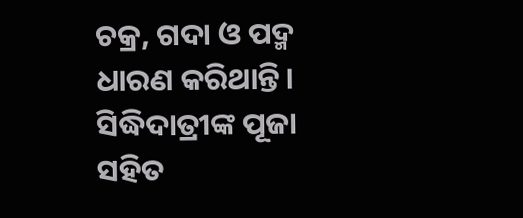ଚକ୍ର, ଗଦା ଓ ପଦ୍ମ ଧାରଣ କରିଥାନ୍ତି। ସିଦ୍ଧିଦାତ୍ରୀଙ୍କ ପୂଜା ସହିତ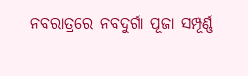ନବରାତ୍ରରେ ନବଦୁର୍ଗା ପୂଜା ସମ୍ପୂର୍ଣ୍ଣ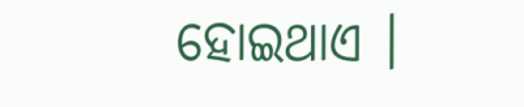ହୋଇଥାଏ ।